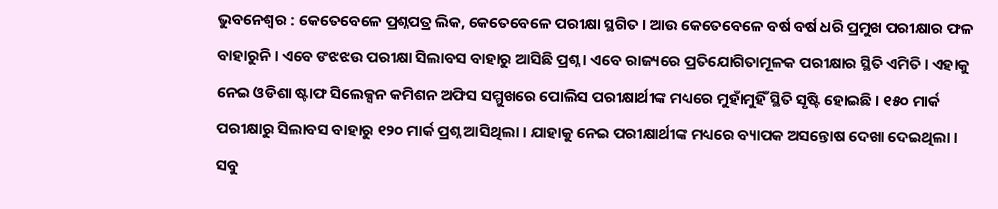ଭୁବନେଶ୍ୱର : କେତେବେଳେ ପ୍ରଶ୍ନପତ୍ର ଲିକ, କେତେବେଳେ ପରୀକ୍ଷା ସ୍ଥଗିତ । ଆଉ କେତେବେଳେ ବର୍ଷ ବର୍ଷ ଧରି ପ୍ରମୁଖ ପରୀକ୍ଷାର ଫଳ ବାହାରୁନି । ଏବେ ଙଝଝଉ ପରୀକ୍ଷା ସିଲାବସ ବାହାରୁ ଆସିଛି ପ୍ରଶ୍ନ । ଏବେ ରାଜ୍ୟରେ ପ୍ରତିଯୋଗିତାମୂଳକ ପରୀକ୍ଷାର ସ୍ଥିତି ଏମିତି । ଏହାକୁ ନେଇ ଓଡିଶା ଷ୍ଟାଫ ସିଲେକ୍ସନ କମିଶନ ଅଫିସ ସମ୍ମୁଖରେ ପୋଲିସ ପରୀକ୍ଷାର୍ଥୀଙ୍କ ମଧ୍ୟରେ ମୁହାଁମୁହିଁ ସ୍ଥିତି ସୃଷ୍ଟି ହୋଇଛି । ୧୫୦ ମାର୍କ ପରୀକ୍ଷାରୁ ସିଲାବସ ବାହାରୁ ୧୨୦ ମାର୍କ ପ୍ରଶ୍ନ ଆସିଥିଲା । ଯାହାକୁ ନେଇ ପରୀକ୍ଷାର୍ଥୀଙ୍କ ମଧ୍ୟରେ ବ୍ୟାପକ ଅସନ୍ତୋଷ ଦେଖା ଦେଇଥିଲା । ସବୁ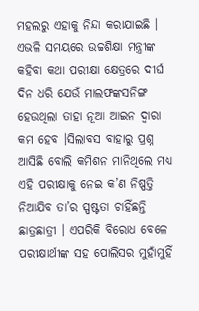ମହଲରୁ ଏହାକୁ ନିନ୍ଦା କରାଯାଇଛି । ଏଭଳି ସମୟରେ ଉଚ୍ଚଶିକ୍ଷା ମନ୍ତ୍ରୀଙ୍କ କହିବା କଥା ପରୀକ୍ଷା କ୍ଷେତ୍ରରେ ଦୀର୍ଘ ଦିନ ଧରି ଯେଉଁ ମାଲଫଙ୍କସନିଙ୍ଗ ହେଉଥିଲା ତାହା ନୂଆ ଆଇନ ଦ୍ୱାରା କମ ହେବ ।ସିଲାବସ ବାହାରୁ ପ୍ରଶ୍ନ ଆସିଛି ବୋଲି କମିଶନ ମାନିଥିଲେ ମଧ୍ୟ ଏହି ପରୀକ୍ଷାକୁ ନେଇ କ’ଣ ନିଷ୍ପତ୍ତି ନିଆଯିବ ତା’ର ସ୍ପଷ୍ଟତା ଚାହିଁଛନ୍ତି ଛାତ୍ରଛାତ୍ରୀ । ଏପରିକି ବିରୋଧ ବେଳେ ପରୀକ୍ଷାର୍ଥୀଙ୍କ ସହ ପୋଲିସର ମୁହାଁମୁହିଁ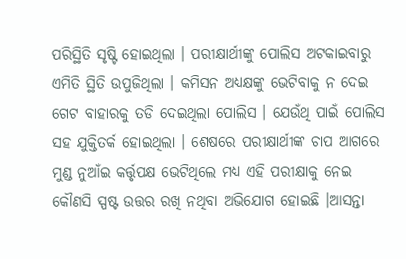ପରିସ୍ଥିତି ସୃଷ୍ଟି ହୋଇଥିଲା । ପରୀକ୍ଷାର୍ଥୀଙ୍କୁ ପୋଲିସ ଅଟକାଇବାରୁ ଏମିତି ସ୍ଥିତି ଉପୁଜିଥିଲା । କମିସନ ଅଧ୍ୟକ୍ଷଙ୍କୁ ଭେଟିବାକୁ ନ ଦେଇ ଗେଟ ବାହାରକୁ ତଡି ଦେଇଥିଲା ପୋଲିସ । ଯେଉଁଥି ପାଇଁ ପୋଲିସ ସହ ଯୁକ୍ତିତର୍କ ହୋଇଥିଲା । ଶେଷରେ ପରୀକ୍ଷାର୍ଥୀଙ୍କ ଚାପ ଆଗରେ ମୁଣ୍ଡ ନୁଆଁଇ କର୍ତ୍ତୃପକ୍ଷ ଭେଟିଥିଲେ ମଧ୍ୟ ଏହି ପରୀକ୍ଷାକୁ ନେଇ କୌଣସି ସ୍ପଷ୍ଟ ଉତ୍ତର ରଖି ନଥିବା ଅଭିଯୋଗ ହୋଇଛି ।ଆସନ୍ତା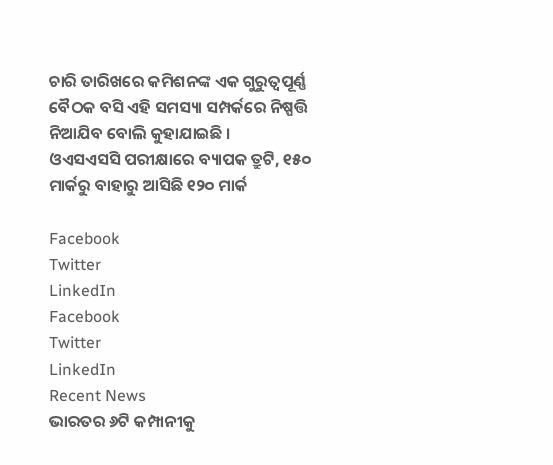ଚାରି ତାରିଖରେ କମିଶନଙ୍କ ଏକ ଗୁରୁତ୍ୱପୂର୍ଣ୍ଣ ବୈଠକ ବସି ଏହି ସମସ୍ୟା ସମ୍ପର୍କରେ ନିଷ୍ପତ୍ତି ନିଆଯିବ ବୋଲି କୁହାଯାଇଛି ।
ଓଏସଏସସି ପରୀକ୍ଷାରେ ବ୍ୟାପକ ତ୍ରୁଟି, ୧୫୦ ମାର୍କରୁ ବାହାରୁ ଆସିଛି ୧୨୦ ମାର୍କ

Facebook
Twitter
LinkedIn
Facebook
Twitter
LinkedIn
Recent News
ଭାରତର ୬ଟି କମ୍ପାନୀକୁ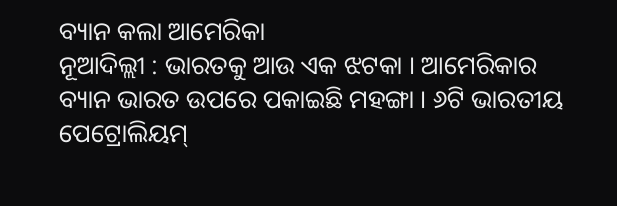ବ୍ୟାନ କଲା ଆମେରିକା
ନୂଆଦିଲ୍ଲୀ : ଭାରତକୁ ଆଉ ଏକ ଝଟକା । ଆମେରିକାର ବ୍ୟାନ ଭାରତ ଉପରେ ପକାଇଛି ମହଙ୍ଗା । ୬ଟି ଭାରତୀୟ ପେଟ୍ରୋଲିୟମ୍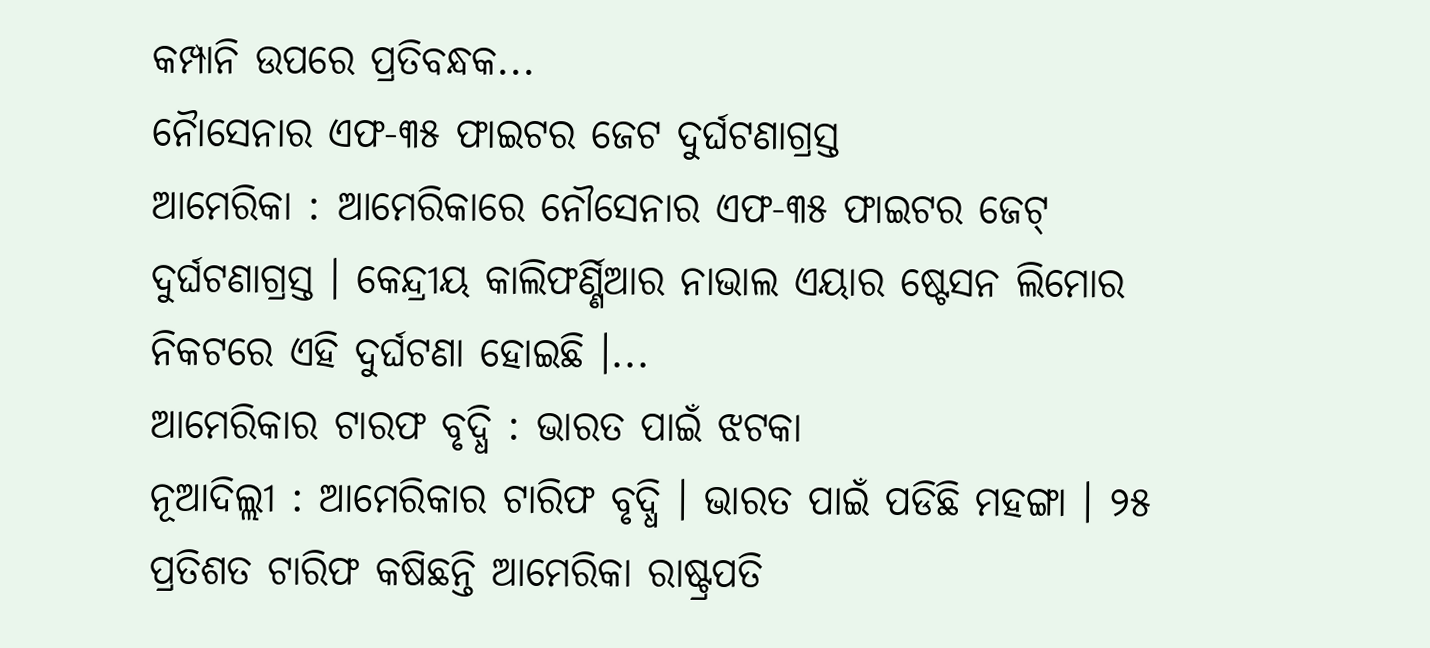କମ୍ପାନି ଉପରେ ପ୍ରତିବନ୍ଧକ...
ନୈାସେନାର ଏଫ-୩୫ ଫାଇଟର ଜେଟ ଦୁର୍ଘଟଣାଗ୍ରସ୍ତ
ଆମେରିକା : ଆମେରିକାରେ ନୌସେନାର ଏଫ-୩୫ ଫାଇଟର ଜେଟ୍ ଦୁର୍ଘଟଣାଗ୍ରସ୍ତ । କେନ୍ଦ୍ରୀୟ କାଲିଫର୍ଣ୍ଣିଆର ନାଭାଲ ଏୟାର ଷ୍ଟେସନ ଲିମୋର ନିକଟରେ ଏହି ଦୁର୍ଘଟଣା ହୋଇଛି ।...
ଆମେରିକାର ଟାରଫ ବୃଦ୍ଧି : ଭାରତ ପାଇଁ ଝଟକା
ନୂଆଦିଲ୍ଲୀ : ଆମେରିକାର ଟାରିଫ ବୃଦ୍ଧି । ଭାରତ ପାଇଁ ପଡିଛି ମହଙ୍ଗା । ୨୫ ପ୍ରତିଶତ ଟାରିଫ କଷିଛନ୍ତି ଆମେରିକା ରାଷ୍ଟ୍ରପତି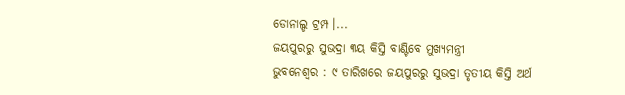ଡୋନାଲ୍ଡ ଟ୍ରମ୍ପ ।...
ଜୟପୁରରୁ ସୁଭଦ୍ରା ୩ୟ କିସ୍ତି ବାଣ୍ଟିବେ ମୁଖ୍ୟମନ୍ତ୍ରୀ
ଭୁବନେଶ୍ୱର : ୯ ତାରିଖରେ ଜୟପୁରରୁ ସୁଭଦ୍ରା ତୃତୀୟ କିସ୍ତି ଅର୍ଥ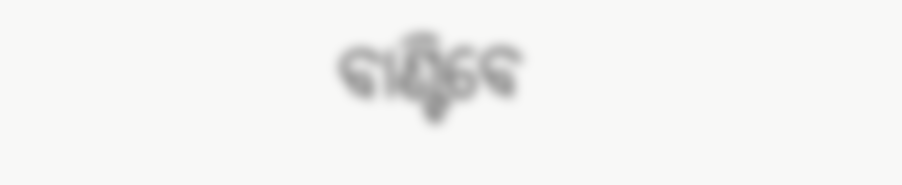ବାଣ୍ଟିବେ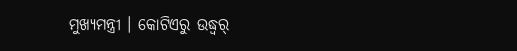ମୁଖ୍ୟମନ୍ତ୍ରୀ । କୋଟିଏରୁ ଉଦ୍ଧ୍ୱର୍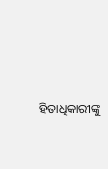ହିତାଧିକାରୀଙ୍କୁ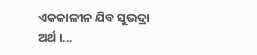ଏକକାଳୀନ ଯିବ ସୁଭଦ୍ରା ଅର୍ଥ ।...